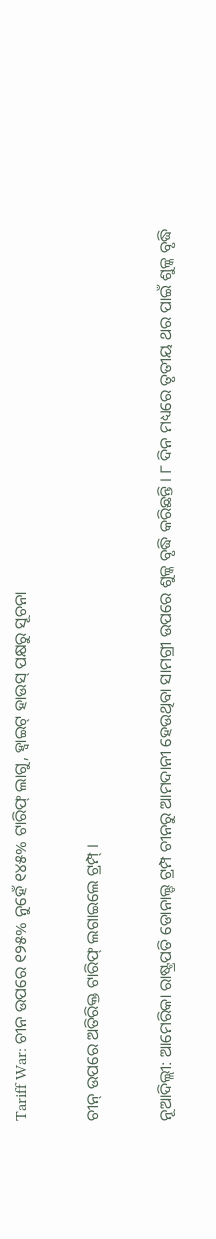Tariff War: ଚୀନ ଉପରେ ୧୨୫% ନୁହେଁ ୧୪୫% ଟାରିଫ୍ ଲାଗୁ, ହ୍ବାଇଟ୍‌ ହାଉସ୍‌ ପକ୍ଷରୁ ସୂଚନା

ଚୀନ୍‌ ଉପରେ ଅତିରିକ୍ତ ଟାରିଫ୍ ଲଗାଇଲେ ଟ୍ରମ୍ପ୍ ।

ନୂଆଦିଲ୍ଲୀ: ଆମେରିକା ରାଷ୍ଟ୍ରପତି ଡୋନାଲ୍ଡ ଟ୍ରମ୍ପ ଚୀନରୁ ଆମଦାନୀ ହେଉଥିବା ସାମଗ୍ରୀ ଉପରେ ଶୁଳ୍କ ବୃଦ୍ଧି କରିଛନ୍ତି । ୮ ଦିନ ମଧ୍ୟରେ ତୃତୀୟ ଥର ପାଇଁ ଶୁଳ୍କ ବୃଦ୍ଧି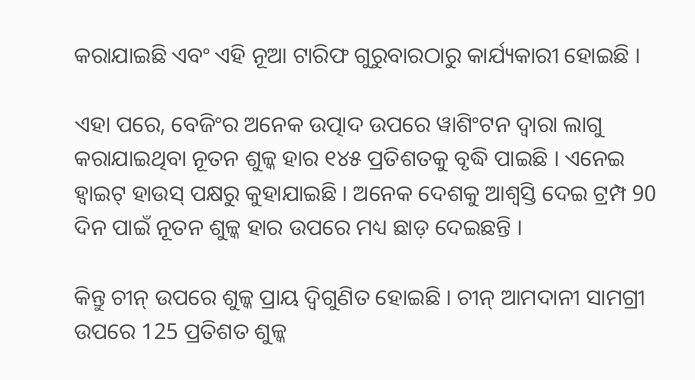କରାଯାଇଛି ଏବଂ ଏହି ନୂଆ ଟାରିଫ ଗୁରୁବାରଠାରୁ କାର୍ଯ୍ୟକାରୀ ହୋଇଛି ।

ଏହା ପରେ, ବେଜିଂର ଅନେକ ଉତ୍ପାଦ ଉପରେ ୱାଶିଂଟନ ଦ୍ୱାରା ଲାଗୁ କରାଯାଇଥିବା ନୂତନ ଶୁଳ୍କ ହାର ୧୪୫ ପ୍ରତିଶତକୁ ବୃଦ୍ଧି ପାଇଛି । ଏନେଇ ହ୍ୱାଇଟ୍ ହାଉସ୍ ପକ୍ଷରୁ କୁହାଯାଇଛି । ଅନେକ ଦେଶକୁ ଆଶ୍ୱସ୍ତି ଦେଇ ଟ୍ରମ୍ପ 90 ଦିନ ପାଇଁ ନୂତନ ଶୁଳ୍କ ହାର ଉପରେ ମଧ୍ୟ ଛାଡ଼ ଦେଇଛନ୍ତି ।

କିନ୍ତୁ ଚୀନ୍ ଉପରେ ଶୁଳ୍କ ପ୍ରାୟ ଦ୍ୱିଗୁଣିତ ହୋଇଛି । ଚୀନ୍ ଆମଦାନୀ ସାମଗ୍ରୀ ଉପରେ 125 ପ୍ରତିଶତ ଶୁଳ୍କ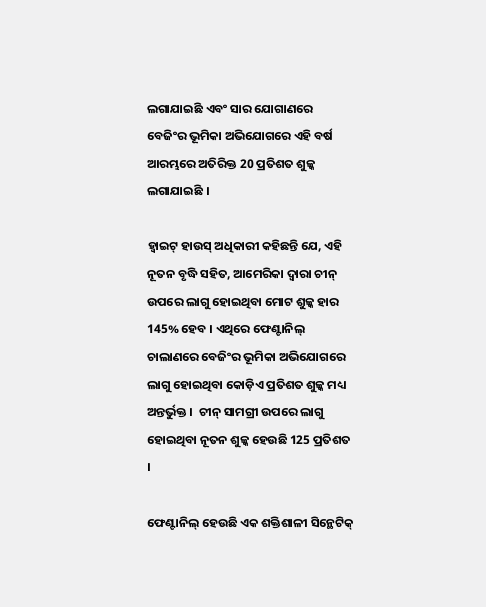ଲଗାଯାଇଛି ଏବଂ ସାର ଯୋଗାଣରେ ବେଜିଂର ଭୂମିକା ଅଭିଯୋଗରେ ଏହି ବର୍ଷ ଆରମ୍ଭରେ ଅତିରିକ୍ତ 20 ପ୍ରତିଶତ ଶୁଳ୍କ ଲଗାଯାଇଛି ।

ହ୍ୱାଇଟ୍ ହାଉସ୍ ଅଧିକାରୀ କହିଛନ୍ତି ଯେ, ଏହି ନୂତନ ବୃଦ୍ଧି ସହିତ, ଆମେରିକା ଦ୍ୱାରା ଚୀନ୍ ଉପରେ ଲାଗୁ ହୋଇଥିବା ମୋଟ ଶୁଳ୍କ ହାର 145% ହେବ । ଏଥିରେ ଫେଣ୍ଟାନିଲ୍ ଚାଲାଣରେ ବେଜିଂର ଭୂମିକା ଅଭିଯୋଗରେ ଲାଗୁ ହୋଇଥିବା କୋଡ଼ିଏ ପ୍ରତିଶତ ଶୁଳ୍କ ମଧ୍ୟ ଅନ୍ତର୍ଭୁକ୍ତ ।  ଚୀନ୍ ସାମଗ୍ରୀ ଉପରେ ଲାଗୁ ହୋଇଥିବା ନୂତନ ଶୁଳ୍କ ହେଉଛି 125 ପ୍ରତିଶତ ।

ଫେଣ୍ଟାନିଲ୍ ହେଉଛି ଏକ ଶକ୍ତିଶାଳୀ ସିନ୍ଥେଟିକ୍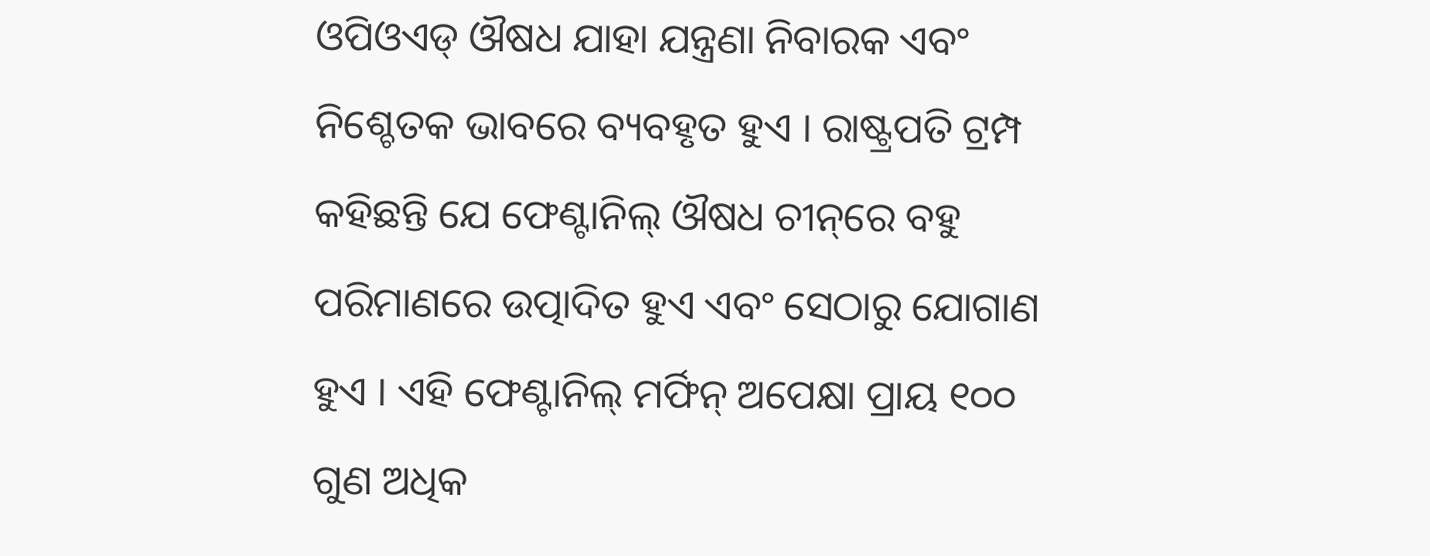ଓପିଓଏଡ୍ ଔଷଧ ଯାହା ଯନ୍ତ୍ରଣା ନିବାରକ ଏବଂ ନିଶ୍ଚେତକ ଭାବରେ ବ୍ୟବହୃତ ହୁଏ । ରାଷ୍ଟ୍ରପତି ଟ୍ରମ୍ପ କହିଛନ୍ତି ଯେ ଫେଣ୍ଟାନିଲ୍ ଔଷଧ ଚୀନ୍‌ରେ ବହୁ ପରିମାଣରେ ଉତ୍ପାଦିତ ହୁଏ ଏବଂ ସେଠାରୁ ଯୋଗାଣ ହୁଏ । ଏହି ଫେଣ୍ଟାନିଲ୍ ମର୍ଫିନ୍ ଅପେକ୍ଷା ପ୍ରାୟ ୧୦୦ ଗୁଣ ଅଧିକ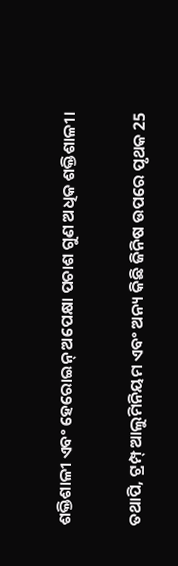ଶକ୍ତିଶାଳୀ ଏବଂ ହେରୋଇନ୍ ଅପେକ୍ଷା ପଚାଶ ଗୁଣ ଅଧିକ ଶକ୍ତିଶାଳୀ।

ତଥାପି, ଟ୍ରମ୍ପ୍ ଆଲୁମିନିୟମ ଏବଂ ଅନ୍ୟ କିଛି ଜିନିଷ ଉପରେ ପୃଥକ 25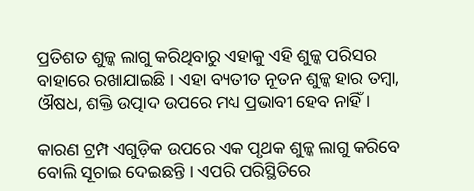ପ୍ରତିଶତ ଶୁଳ୍କ ଲାଗୁ କରିଥିବାରୁ ଏହାକୁ ଏହି ଶୁଳ୍କ ପରିସର ବାହାରେ ରଖାଯାଇଛି । ଏହା ବ୍ୟତୀତ ନୂତନ ଶୁଳ୍କ ହାର ତମ୍ବା, ଔଷଧ, ଶକ୍ତି ଉତ୍ପାଦ ଉପରେ ମଧ୍ୟ ପ୍ରଭାବୀ ହେବ ନାହିଁ ।

କାରଣ ଟ୍ରମ୍ପ ଏଗୁଡ଼ିକ ଉପରେ ଏକ ପୃଥକ ଶୁଳ୍କ ଲାଗୁ କରିବେ ବୋଲି ସୂଚାଇ ଦେଇଛନ୍ତି । ଏପରି ପରିସ୍ଥିତିରେ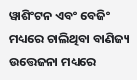ୱାଶିଂଟନ ଏବଂ ବେଜିଂ ମଧ୍ୟରେ ଚାଲିଥିବା ବାଣିଜ୍ୟ ଉତ୍ତେଜନା ମଧ୍ୟରେ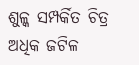ଶୁଳ୍କ ସମ୍ପର୍କିତ ଚିତ୍ର ଅଧିକ ଜଟିଳ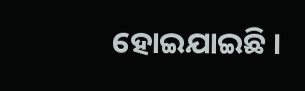ହୋଇଯାଇଛି ।